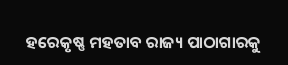ହରେକୃଷ୍ଣ ମହତାବ ରାଜ୍ୟ ପାଠାଗାରକୁ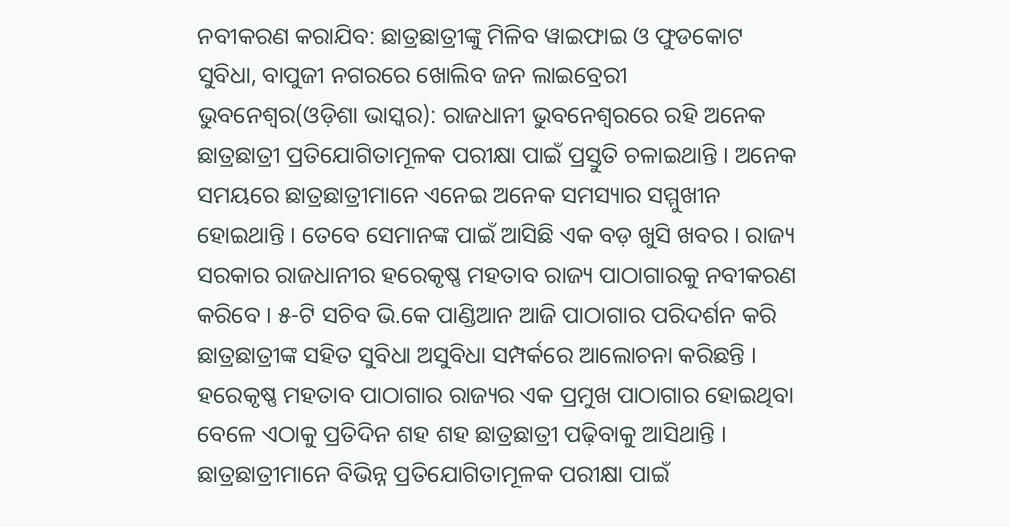ନବୀକରଣ କରାଯିବ: ଛାତ୍ରଛାତ୍ରୀଙ୍କୁ ମିଳିବ ୱାଇଫାଇ ଓ ଫୁଡକୋଟ ସୁବିଧା, ବାପୁଜୀ ନଗରରେ ଖୋଲିବ ଜନ ଲାଇବ୍ରେରୀ
ଭୁବନେଶ୍ୱର(ଓଡ଼ିଶା ଭାସ୍କର): ରାଜଧାନୀ ଭୁବନେଶ୍ୱରରେ ରହି ଅନେକ ଛାତ୍ରଛାତ୍ରୀ ପ୍ରତିଯୋଗିତାମୂଳକ ପରୀକ୍ଷା ପାଇଁ ପ୍ରସ୍ତୁତି ଚଳାଇଥାନ୍ତି । ଅନେକ ସମୟରେ ଛାତ୍ରଛାତ୍ରୀମାନେ ଏନେଇ ଅନେକ ସମସ୍ୟାର ସମ୍ମୁଖୀନ ହୋଇଥାନ୍ତି । ତେବେ ସେମାନଙ୍କ ପାଇଁ ଆସିଛି ଏକ ବଡ଼ ଖୁସି ଖବର । ରାଜ୍ୟ ସରକାର ରାଜଧାନୀର ହରେକୃଷ୍ଣ ମହତାବ ରାଜ୍ୟ ପାଠାଗାରକୁ ନବୀକରଣ କରିବେ । ୫-ଟି ସଚିବ ଭି.କେ ପାଣ୍ଡିଆନ ଆଜି ପାଠାଗାର ପରିଦର୍ଶନ କରି ଛାତ୍ରଛାତ୍ରୀଙ୍କ ସହିତ ସୁବିଧା ଅସୁବିଧା ସମ୍ପର୍କରେ ଆଲୋଚନା କରିଛନ୍ତି ।
ହରେକୃଷ୍ଣ ମହତାବ ପାଠାଗାର ରାଜ୍ୟର ଏକ ପ୍ରମୁଖ ପାଠାଗାର ହୋଇଥିବା ବେଳେ ଏଠାକୁ ପ୍ରତିଦିନ ଶହ ଶହ ଛାତ୍ରଛାତ୍ରୀ ପଢ଼ିବାକୁ ଆସିଥାନ୍ତି । ଛାତ୍ରଛାତ୍ରୀମାନେ ବିଭିନ୍ନ ପ୍ରତିଯୋଗିତାମୂଳକ ପରୀକ୍ଷା ପାଇଁ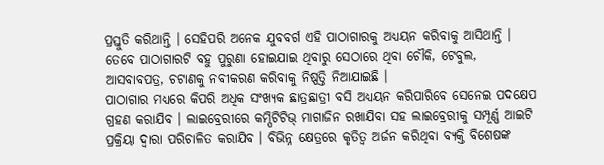ପ୍ରସ୍ତୁତି କରିଥାନ୍ତି । ସେହିପରି ଅନେକ ଯୁବବର୍ଗ ଏହି ପାଠାଗାରକୁ ଅଧ୍ୟୟନ କରିବାକୁ ଆସିଥାନ୍ତି । ତେବେ ପାଠାଗାରଟି ବହୁ ପୁରୁଣା ହୋଇଯାଇ ଥିବାରୁ ସେଠାରେ ଥିବା ଚୌକି, ଟେବୁଲ, ଆସବାବପତ୍ର, ଚଟାଣକୁ ନବୀକରଣ କରିବାକୁ ନିଷ୍ପତ୍ତି ନିଆଯାଇଛି ।
ପାଠାଗାର ମଧ୍ୟରେ କିପରି ଅଧିକ ସଂଖ୍ୟକ ଛାତ୍ରଛାତ୍ରୀ ବସି ଅଧ୍ୟୟନ କରିପାରିବେ ସେନେଇ ପଦକ୍ଷେପ ଗ୍ରହଣ କରାଯିବ । ଲାଇବ୍ରେରୀରେ କମ୍ପିଟିଟିଭ୍ ମାଗାଜିନ ରଖାଯିବା ସହ ଲାଇବ୍ରେରୀକୁ ସମ୍ପୂର୍ଣ୍ଣ ଆଇଟି ପ୍ରକ୍ରିୟା ଦ୍ୱାରା ପରିଚାଳିତ କରାଯିବ । ବିଭିନ୍ନ କ୍ଷେତ୍ରରେ କୃତିତ୍ୱ ଅର୍ଜନ କରିଥିବା ବ୍ୟକ୍ତି ବିଶେଷଙ୍କ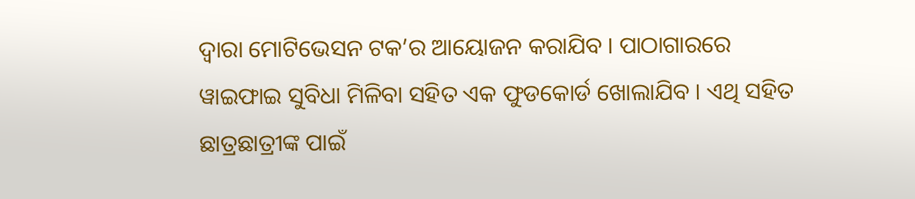ଦ୍ୱାରା ମୋଟିଭେସନ ଟକ’ର ଆୟୋଜନ କରାଯିବ । ପାଠାଗାରରେ ୱାଇଫାଇ ସୁବିଧା ମିଳିବା ସହିତ ଏକ ଫୁଡକୋର୍ଡ ଖୋଲାଯିବ । ଏଥି ସହିତ ଛାତ୍ରଛାତ୍ରୀଙ୍କ ପାଇଁ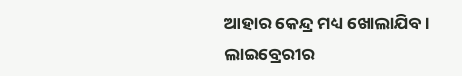ଆହାର କେନ୍ଦ୍ର ମଧ୍ୟ ଖୋଲାଯିବ । ଲାଇବ୍ରେରୀର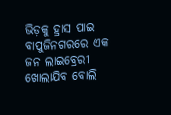ଭିଡ଼କୁ ହ୍ରାସ ପାଇ ବାପୁଜିନଗରରେ ଏକ ଜନ ଲାଇବ୍ରେରୀ ଖୋଲାଯିବ ବୋଲି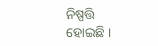ନିଷ୍ପତ୍ତି ହୋଇଛି ।